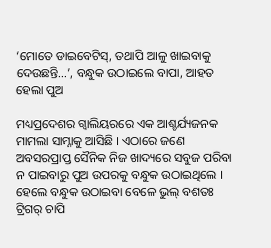‘ମୋତେ ଡାଇବେଟିସ୍, ତଥାପି ଆଳୁ ଖାଇବାକୁ ଦେଉଛନ୍ତି…’, ବନ୍ଧୁକ ଉଠାଇଲେ ବାପା, ଆହତ ହେଲା ପୁଅ

ମଧ୍ୟପ୍ରଦେଶର ଗ୍ୱାଲିୟରରେ ଏକ ଆଶ୍ଚର୍ଯ୍ୟଜନକ ମାମଲା ସାମ୍ନାକୁ ଆସିଛି । ଏଠାରେ ଜଣେ ଅବସରପ୍ରାପ୍ତ ସୈନିକ ନିଜ ଖାଦ୍ୟରେ ସବୁଜ ପରିବା ନ ପାଇବାରୁ ପୁଅ ଉପରକୁ ବନ୍ଧୁକ ଉଠାଇଥିଲେ । ହେଲେ ବନ୍ଧୁକ ଉଠାଇବା ବେଳେ ଭୁଲ୍ ବଶତଃ ଟ୍ରିଗର୍ ଚାପି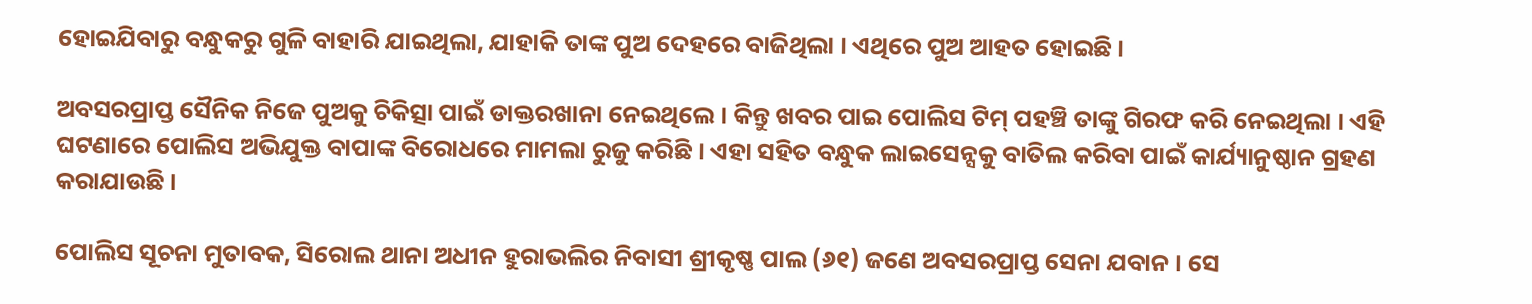ହୋଇଯିବାରୁ ବନ୍ଧୁକରୁ ଗୁଳି ବାହାରି ଯାଇଥିଲା, ଯାହାକି ତାଙ୍କ ପୁଅ ଦେହରେ ବାଜିଥିଲା । ଏଥିରେ ପୁଅ ଆହତ ହୋଇଛି ।

ଅବସରପ୍ରାପ୍ତ ସୈନିକ ନିଜେ ପୁଅକୁ ଚିକିତ୍ସା ପାଇଁ ଡାକ୍ତରଖାନା ନେଇଥିଲେ । କିନ୍ତୁ ଖବର ପାଇ ପୋଲିସ ଟିମ୍ ପହଞ୍ଚି ତାଙ୍କୁ ଗିରଫ କରି ନେଇଥିଲା । ଏହି ଘଟଣାରେ ପୋଲିସ ଅଭିଯୁକ୍ତ ବାପାଙ୍କ ବିରୋଧରେ ମାମଲା ରୁଜୁ କରିଛି । ଏହା ସହିତ ବନ୍ଧୁକ ଲାଇସେନ୍ସକୁ ବାତିଲ କରିବା ପାଇଁ କାର୍ଯ୍ୟାନୁଷ୍ଠାନ ଗ୍ରହଣ କରାଯାଉଛି ।

ପୋଲିସ ସୂଚନା ମୁତାବକ, ସିରୋଲ ଥାନା ଅଧୀନ ହୁରାଭଲିର ନିବାସୀ ଶ୍ରୀକୃଷ୍ଣ ପାଲ (୬୧) ଜଣେ ଅବସରପ୍ରାପ୍ତ ସେନା ଯବାନ । ସେ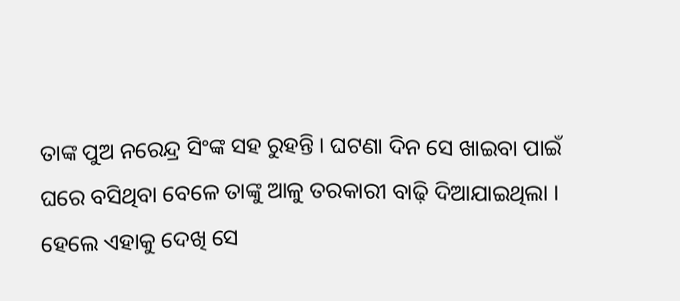ତାଙ୍କ ପୁଅ ନରେନ୍ଦ୍ର ସିଂଙ୍କ ସହ ରୁହନ୍ତି । ଘଟଣା ଦିନ ସେ ଖାଇବା ପାଇଁ ଘରେ ବସିଥିବା ବେଳେ ତାଙ୍କୁ ଆଳୁ ତରକାରୀ ବାଢ଼ି ଦିଆଯାଇଥିଲା । ହେଲେ ଏହାକୁ ଦେଖି ସେ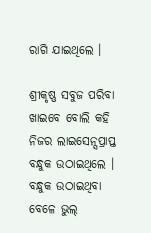ରାଗି ଯାଇଥିଲେ ।

ଶ୍ରୀକୃଷ୍ଣ ସବୁଜ ପରିବା ଖାଇବେ ବୋଲି କହି ନିଜର ଲାଇସେନ୍ସପ୍ରାପ୍ତ ବନ୍ଧୁକ ଉଠାଇଥିଲେ । ବନ୍ଧୁକ ଉଠାଇଥିବା ବେଳେ ଭୁଲ୍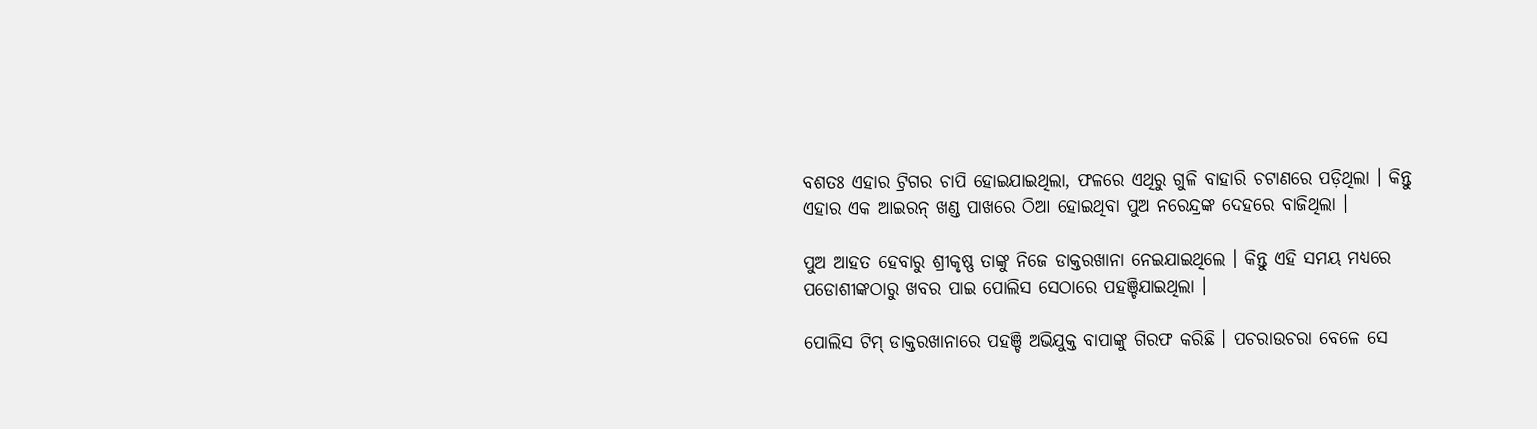ବଶତଃ ଏହାର ଟ୍ରିଗର ଚାପି ହୋଇଯାଇଥିଲା, ଫଳରେ ଏଥିରୁ ଗୁଳି ବାହାରି ଚଟାଣରେ ପଡ଼ିଥିଲା । କିନ୍ତୁ ଏହାର ଏକ ଆଇରନ୍ ଖଣ୍ଡ ପାଖରେ ଠିଆ ହୋଇଥିବା ପୁଅ ନରେନ୍ଦ୍ରଙ୍କ ଦେହରେ ବାଜିଥିଲା ।

ପୁଅ ଆହତ ହେବାରୁ ଶ୍ରୀକୃଷ୍ଣ ତାଙ୍କୁ ନିଜେ ଡାକ୍ତରଖାନା ନେଇଯାଇଥିଲେ । କିନ୍ତୁ ଏହି ସମୟ ମଧ୍ୟରେ ପଡୋଶୀଙ୍କଠାରୁ ଖବର ପାଇ ପୋଲିସ ସେଠାରେ ପହଞ୍ଚିଯାଇଥିଲା ।

ପୋଲିସ ଟିମ୍ ଡାକ୍ତରଖାନାରେ ପହଞ୍ଚି ଅଭିଯୁକ୍ତ ବାପାଙ୍କୁ ଗିରଫ କରିଛି । ପଚରାଉଚରା ବେଳେ ସେ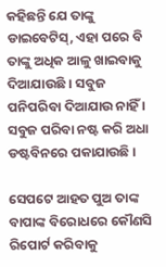କହିଛନ୍ତି ଯେ ତାଙ୍କୁ ଡାଇବେଟିସ୍, ଏହା ପରେ ବି ତାଙ୍କୁ ଅଧିକ ଆଳୁ ଖାଇବାକୁ ଦିଆଯାଉଛି । ସବୁଜ ପନିପରିବା ଦିଆଯାଉ ନାହିଁ । ସବୁଜ ପରିବା ନଷ୍ଟ କରି ଅଧା ଡଷ୍ଟବିନରେ ପକାଯାଉଛି ।

ସେପଟେ ଆହତ ପୁଅ ତାଙ୍କ ବାପାଙ୍କ ବିରୋଧରେ କୌଣସି ରିପୋର୍ଟ କରିବାକୁ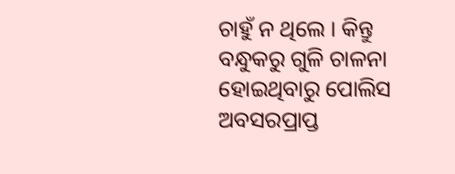ଚାହୁଁ ନ ଥିଲେ । କିନ୍ତୁ ବନ୍ଧୁକରୁ ଗୁଳି ଚାଳନା ହୋଇଥିବାରୁ ପୋଲିସ ଅବସରପ୍ରାପ୍ତ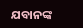ଯବାନଙ୍କ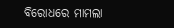ବିରୋଧରେ ମାମଲା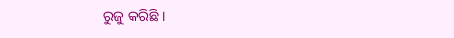ରୁଜୁ କରିଛି ।